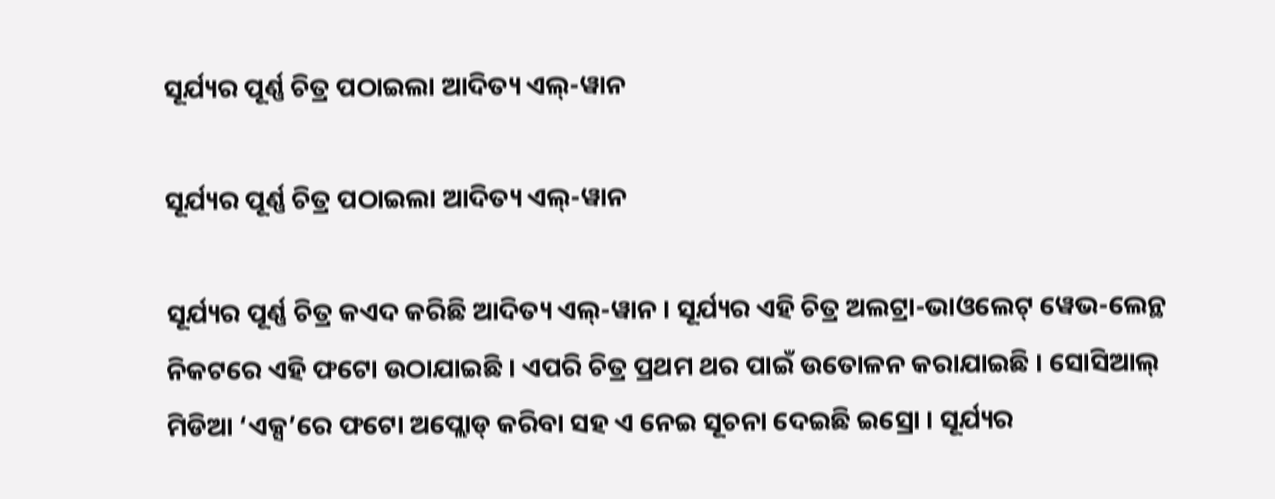ସୂର୍ଯ୍ୟର ପୂର୍ଣ୍ଣ ଚିତ୍ର ପଠାଇଲା ଆଦିତ୍ୟ ଏଲ୍-ୱାନ

ସୂର୍ଯ୍ୟର ପୂର୍ଣ୍ଣ ଚିତ୍ର ପଠାଇଲା ଆଦିତ୍ୟ ଏଲ୍-ୱାନ

ସୂର୍ଯ୍ୟର ପୂର୍ଣ୍ଣ ଚିତ୍ର କଏଦ କରିଛି ଆଦିତ୍ୟ ଏଲ୍-ୱାନ । ସୂର୍ଯ୍ୟର ଏହି ଚିତ୍ର ଅଲଟ୍ରା-ଭାଓଲେଟ୍ ୱେଭ-ଲେନ୍ଥ ନିକଟରେ ଏହି ଫଟୋ ଉଠାଯାଇଛି । ଏପରି ଚିତ୍ର ପ୍ରଥମ ଥର ପାଇଁ ଉତୋଳନ କରାଯାଇଛି । ସୋସିଆଲ୍ ମିଡିଆ ‘ଏକ୍ସ’ରେ ଫଟୋ ଅପ୍ଲୋଡ୍ କରିବା ସହ ଏ ନେଇ ସୂଚନା ଦେଇଛି ଇସ୍ରୋ । ସୂର୍ଯ୍ୟର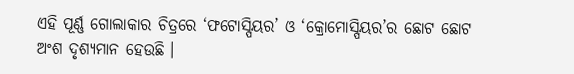ଏହି ପୂର୍ଣ୍ଣ ଗୋଲାକାର ଚିତ୍ରରେ ‘ଫଟୋସ୍ପିୟର’ ଓ ‘କ୍ରୋମୋସ୍ପିୟର’ର ଛୋଟ ଛୋଟ ଅଂଶ ଦୃଶ୍ୟମାନ ହେଉଛି ।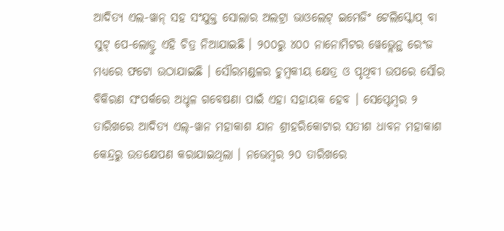ଆଦିତ୍ୟ ଏଲ-ୱାନ୍ ସହ ସଂଯୁକ୍ତ ସୋଲାର ଅଲଟ୍ରା ଭାଓଲେଟ୍ ଇମେଜିଂ ଟେଲିସ୍କୋପ୍ ବା ସୁଟ୍ ପେ-ଲୋଡ୍ରୁ ଏହି ଚିତ୍ର ନିଆଯାଇଛି । ୨୦୦ରୁ ୪୦୦ ନାନୋମିଟର ୱେଭ୍ଲେନ୍ଥ ରେଂଜ ମଧ୍ୟରେ ଫଟୋ ଉଠାଯାଇଛି । ସୌରମଣ୍ଡଳର ଚୁମ୍ବକୀୟ କ୍ଷେତ୍ର ଓ ପୃଥିବୀ ଉପରେ ସୌର ବିକିରଣ ସଂପର୍କରେ ଅଧ୍ଚଳ ଗବେଷଣା ପାଇଁ ଏହା ସହାୟକ ହେବ । ସେପ୍ଟେମ୍ବର ୨ ତାରିଖରେ ଆଦିତ୍ୟ ଏଲ୍-ୱାନ ମହାକାଶ ଯାନ ଶ୍ରୀହରିକୋଟାର ସତୀଶ ଧାବନ ମହାକାଶ କେନ୍ଦ୍ରରୁ ଉତକ୍ଷେପଣ କରାଯାଇଥିଲା । ନଭେମ୍ବର ୨୦ ତାରିଖରେ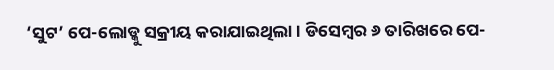‘ସୁଟ’ ପେ-ଲୋଡ୍କୁ ସକ୍ରୀୟ କରାଯାଇଥିଲା । ଡିସେମ୍ବର ୬ ତାରିଖରେ ପେ-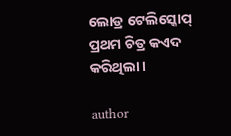ଲୋଡ୍ର ଟେଲିସ୍କୋପ୍ ପ୍ରଥମ ଚିତ୍ର କଏଦ କରିଥିଲା ।

author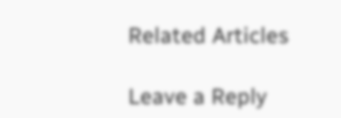Related Articles

Leave a Reply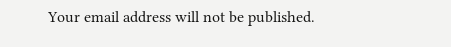Your email address will not be published.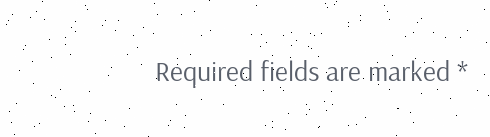Required fields are marked *